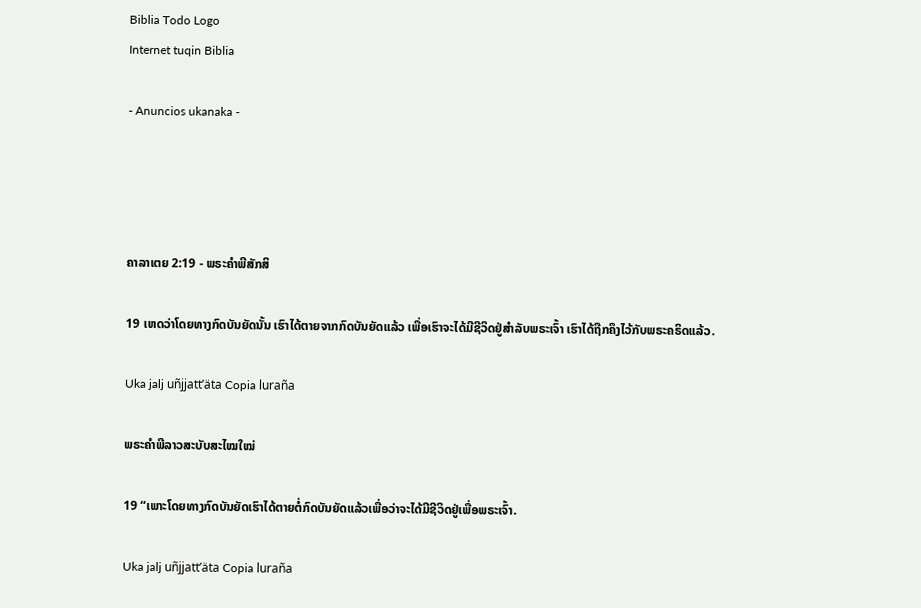Biblia Todo Logo
Internet tuqin Biblia

- Anuncios ukanaka -




ຄາລາເຕຍ 2:19 - ພຣະຄຳພີສັກສິ

19 ເຫດວ່າໂດຍທາງກົດບັນຍັດນັ້ນ ເຮົາໄດ້ຕາຍຈາກກົດບັນຍັດແລ້ວ ເພື່ອເຮົາຈະໄດ້ມີຊີວິດຢູ່ສຳລັບພຣະເຈົ້າ ເຮົາໄດ້ຖືກຄຶງໄວ້ກັບພຣະຄຣິດແລ້ວ.

Uka jalj uñjjattʼäta Copia luraña

ພຣະຄຳພີລາວສະບັບສະໄໝໃໝ່

19 “ເພາະໂດຍທາງກົດບັນຍັດເຮົາໄດ້ຕາຍຕໍ່ກົດບັນຍັດແລ້ວເພື່ອວ່າຈະໄດ້ມີຊີວິດຢູ່ເພື່ອພຣະເຈົ້າ.

Uka jalj uñjjattʼäta Copia luraña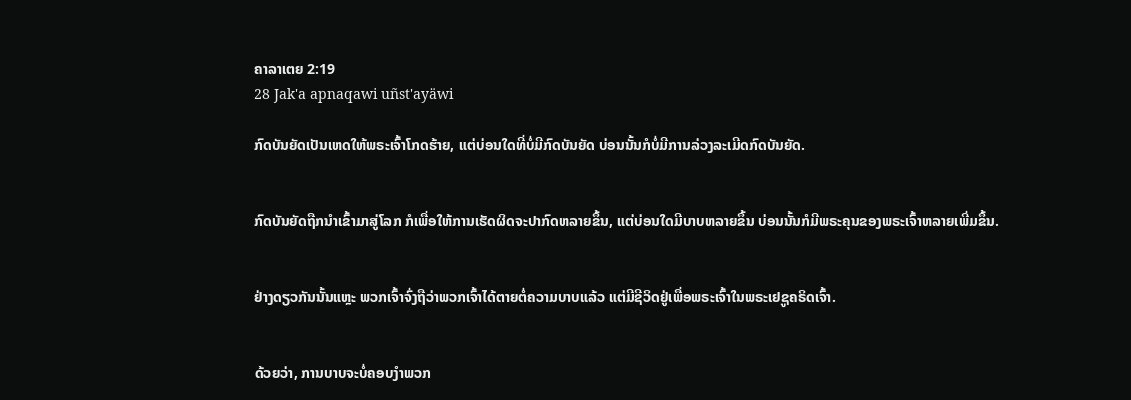ຄາລາເຕຍ 2:19
28 Jak'a apnaqawi uñst'ayäwi

ກົດບັນຍັດເປັນເຫດໃຫ້ພຣະເຈົ້າໂກດຮ້າຍ, ແຕ່ບ່ອນໃດທີ່ບໍ່ມີກົດບັນຍັດ ບ່ອນນັ້ນກໍບໍ່ມີການລ່ວງລະເມີດກົດບັນຍັດ.


ກົດບັນຍັດຖືກນຳເຂົ້າມາສູ່ໂລກ ກໍເພື່ອໃຫ້ການເຮັດຜິດຈະປາກົດຫລາຍຂຶ້ນ, ແຕ່ບ່ອນໃດມີບາບຫລາຍຂຶ້ນ ບ່ອນນັ້ນກໍມີພຣະຄຸນຂອງພຣະເຈົ້າຫລາຍເພີ່ມຂຶ້ນ.


ຢ່າງດຽວກັນນັ້ນແຫຼະ ພວກເຈົ້າຈົ່ງຖືວ່າພວກເຈົ້າໄດ້ຕາຍຕໍ່ຄວາມບາບແລ້ວ ແຕ່ມີຊີວິດຢູ່ເພື່ອພຣະເຈົ້າໃນພຣະເຢຊູຄຣິດເຈົ້າ.


ດ້ວຍວ່າ, ການບາບຈະບໍ່ຄອບງຳພວກ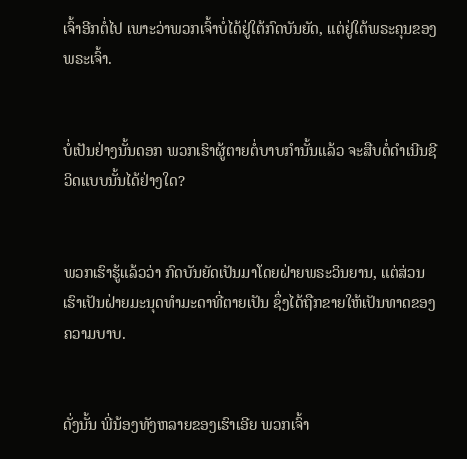ເຈົ້າອີກຕໍ່ໄປ ເພາະວ່າພວກເຈົ້າບໍ່ໄດ້ຢູ່ໃຕ້ກົດບັນຍັດ, ແຕ່ຢູ່ໃຕ້ພຣະຄຸນຂອງພຣະເຈົ້າ.


ບໍ່ເປັນຢ່າງນັ້ນດອກ ພວກເຮົາຜູ້ຕາຍຕໍ່ບາບກຳນັ້ນແລ້ວ ຈະສືບຕໍ່ດຳເນີນຊີວິດແບບນັ້ນໄດ້ຢ່າງໃດ?


ພວກເຮົາຮູ້ແລ້ວວ່າ ກົດບັນຍັດເປັນມາໂດຍຝ່າຍພຣະວິນຍານ, ແຕ່ສ່ວນເຮົາເປັນຝ່າຍມະນຸດທຳມະດາທີ່ຕາຍເປັນ ຊຶ່ງໄດ້ຖືກຂາຍໃຫ້ເປັນທາດຂອງຄວາມບາບ.


ດັ່ງນັ້ນ ພີ່ນ້ອງທັງຫລາຍຂອງເຮົາເອີຍ ພວກເຈົ້າ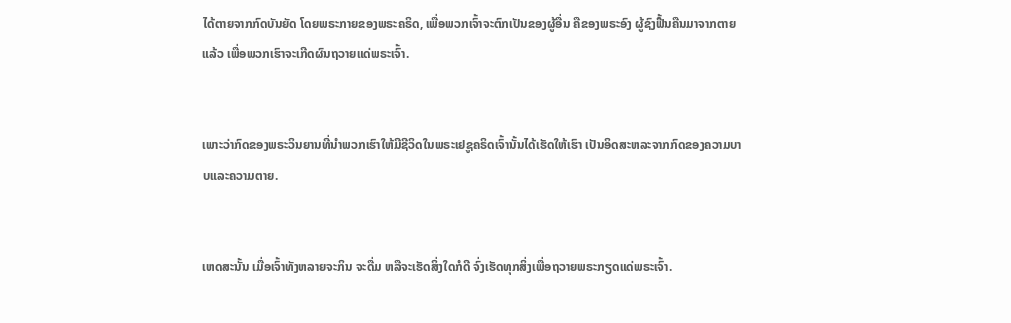ໄດ້ຕາຍຈາກກົດບັນຍັດ ໂດຍພຣະກາຍຂອງພຣະຄຣິດ, ເພື່ອພວກເຈົ້າຈະຕົກເປັນຂອງຜູ້ອື່ນ ຄືຂອງພຣະອົງ ຜູ້ຊົງຟື້ນຄືນມາຈາກຕາຍແລ້ວ ເພື່ອພວກເຮົາຈະເກີດຜົນຖວາຍແດ່ພຣະເຈົ້າ.


ເພາະວ່າກົດຂອງພຣະວິນຍານທີ່ນຳພວກເຮົາໃຫ້ມີຊີວິດໃນພຣະເຢຊູຄຣິດເຈົ້ານັ້ນໄດ້ເຮັດໃຫ້ເຮົາ ເປັນອິດສະຫລະຈາກກົດຂອງຄວາມບາບແລະຄວາມຕາຍ.


ເຫດສະນັ້ນ ເມື່ອເຈົ້າທັງຫລາຍຈະກິນ ຈະດື່ມ ຫລືຈະເຮັດສິ່ງໃດກໍດີ ຈົ່ງເຮັດທຸກສິ່ງເພື່ອຖວາຍພຣະກຽດແດ່ພຣະເຈົ້າ.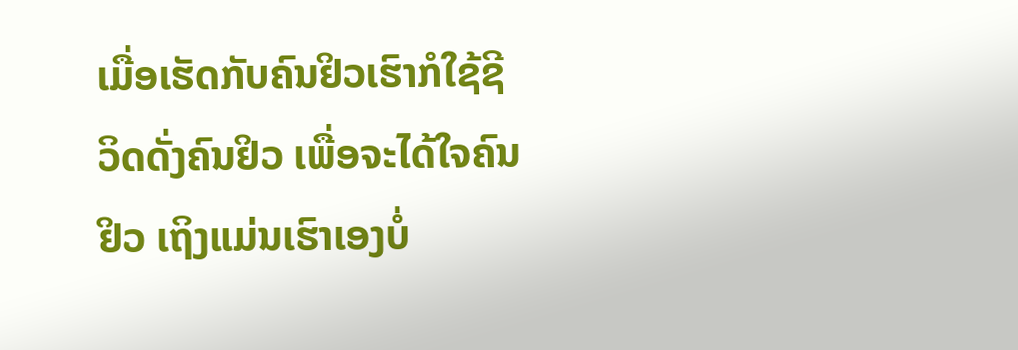ເມື່ອເຮັດກັບຄົນຢິວເຮົາກໍໃຊ້ຊີວິດດັ່ງຄົນຢິວ ເພື່ອຈະໄດ້ໃຈຄົນຢິວ ເຖິງແມ່ນເຮົາເອງບໍ່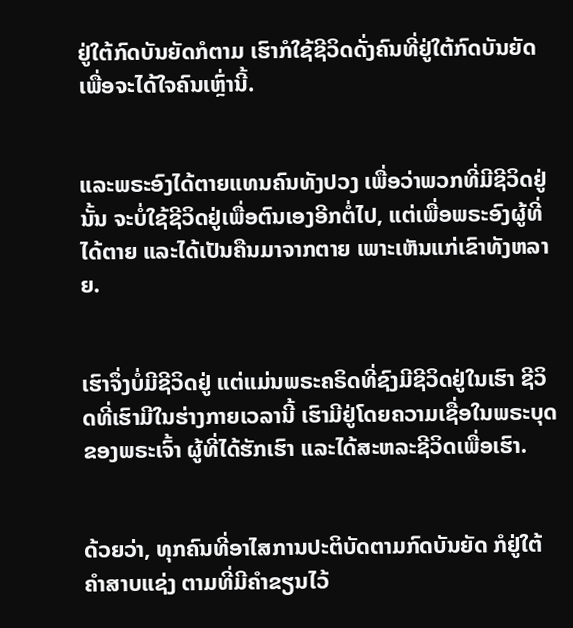ຢູ່ໃຕ້ກົດບັນຍັດກໍຕາມ ເຮົາກໍໃຊ້ຊີວິດດັ່ງຄົນທີ່ຢູ່ໃຕ້ກົດບັນຍັດ ເພື່ອຈະໄດ້ໃຈຄົນເຫຼົ່ານີ້.


ແລະພຣະອົງໄດ້ຕາຍແທນຄົນທັງປວງ ເພື່ອວ່າພວກທີ່ມີຊີວິດຢູ່ນັ້ນ ຈະບໍ່ໃຊ້ຊີວິດຢູ່ເພື່ອຕົນເອງອີກຕໍ່ໄປ, ແຕ່ເພື່ອພຣະອົງຜູ້ທີ່ໄດ້ຕາຍ ແລະໄດ້ເປັນຄືນມາຈາກຕາຍ ເພາະເຫັນແກ່ເຂົາທັງຫລາຍ.


ເຮົາຈຶ່ງບໍ່ມີຊີວິດຢູ່ ແຕ່ແມ່ນພຣະຄຣິດທີ່ຊົງມີຊີວິດຢູ່ໃນເຮົາ ຊີວິດທີ່ເຮົາມີໃນຮ່າງກາຍເວລານີ້ ເຮົາມີຢູ່ໂດຍຄວາມເຊື່ອໃນພຣະບຸດຂອງພຣະເຈົ້າ ຜູ້ທີ່ໄດ້ຮັກເຮົາ ແລະໄດ້ສະຫລະຊີວິດເພື່ອເຮົາ.


ດ້ວຍວ່າ, ທຸກຄົນທີ່ອາໄສການປະຕິບັດຕາມກົດບັນຍັດ ກໍຢູ່ໃຕ້ຄຳສາບແຊ່ງ ຕາມທີ່ມີຄຳຂຽນໄວ້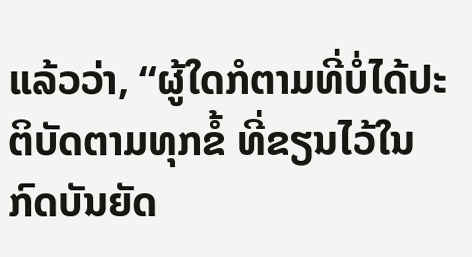ແລ້ວວ່າ, “ຜູ້ໃດກໍຕາມທີ່ບໍ່ໄດ້ປະຕິບັດຕາມທຸກຂໍ້ ທີ່ຂຽນໄວ້ໃນກົດບັນຍັດ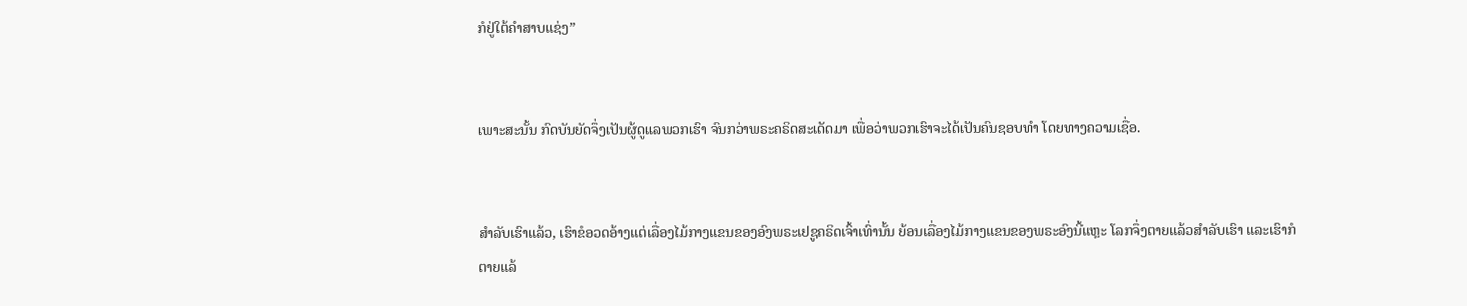ກໍຢູ່ໃຕ້ຄຳສາບແຊ່ງ”


ເພາະສະນັ້ນ ກົດບັນຍັດຈຶ່ງເປັນຜູ້ດູແລພວກເຮົາ ຈົນກວ່າພຣະຄຣິດສະເດັດມາ ເພື່ອວ່າພວກເຮົາຈະໄດ້ເປັນຄົນຊອບທຳ ໂດຍທາງຄວາມເຊື່ອ.


ສຳລັບເຮົາແລ້ວ, ເຮົາຂໍອວດອ້າງແຕ່ເລື່ອງໄມ້ກາງແຂນຂອງອົງພຣະເຢຊູຄຣິດເຈົ້າເທົ່ານັ້ນ ຍ້ອນເລື່ອງໄມ້ກາງແຂນຂອງພຣະອົງນີ້ແຫຼະ ໂລກຈຶ່ງຕາຍແລ້ວສຳລັບເຮົາ ແລະເຮົາກໍຕາຍແລ້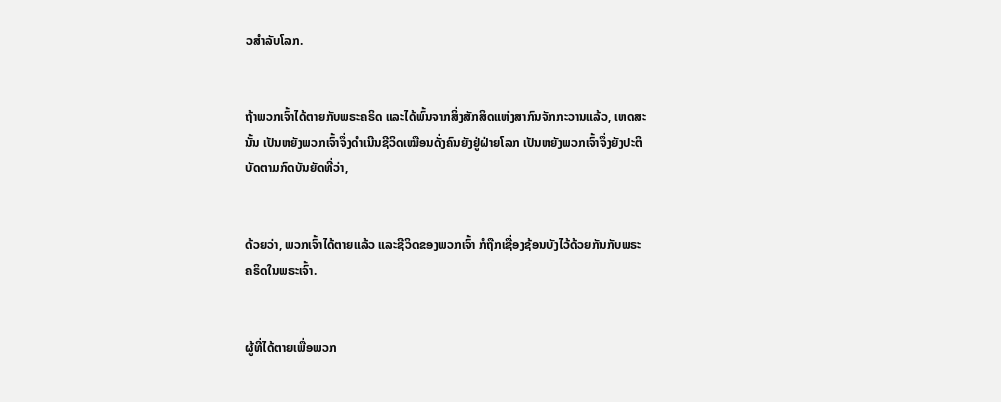ວສຳລັບໂລກ.


ຖ້າພວກເຈົ້າໄດ້ຕາຍກັບພຣະຄຣິດ ແລະໄດ້ພົ້ນຈາກສິ່ງສັກສິດແຫ່ງສາກົນຈັກກະວານແລ້ວ, ເຫດສະນັ້ນ ເປັນຫຍັງພວກເຈົ້າຈຶ່ງດຳເນີນຊີວິດເໝືອນດັ່ງຄົນຍັງຢູ່ຝ່າຍໂລກ ເປັນຫຍັງພວກເຈົ້າຈຶ່ງຍັງປະຕິບັດຕາມກົດບັນຍັດທີ່ວ່າ,


ດ້ວຍວ່າ, ພວກເຈົ້າໄດ້ຕາຍແລ້ວ ແລະຊີວິດຂອງພວກເຈົ້າ ກໍຖືກເຊື່ອງຊ້ອນບັງໄວ້ດ້ວຍກັນກັບພຣະຄຣິດໃນພຣະເຈົ້າ.


ຜູ້ທີ່ໄດ້ຕາຍເພື່ອພວກ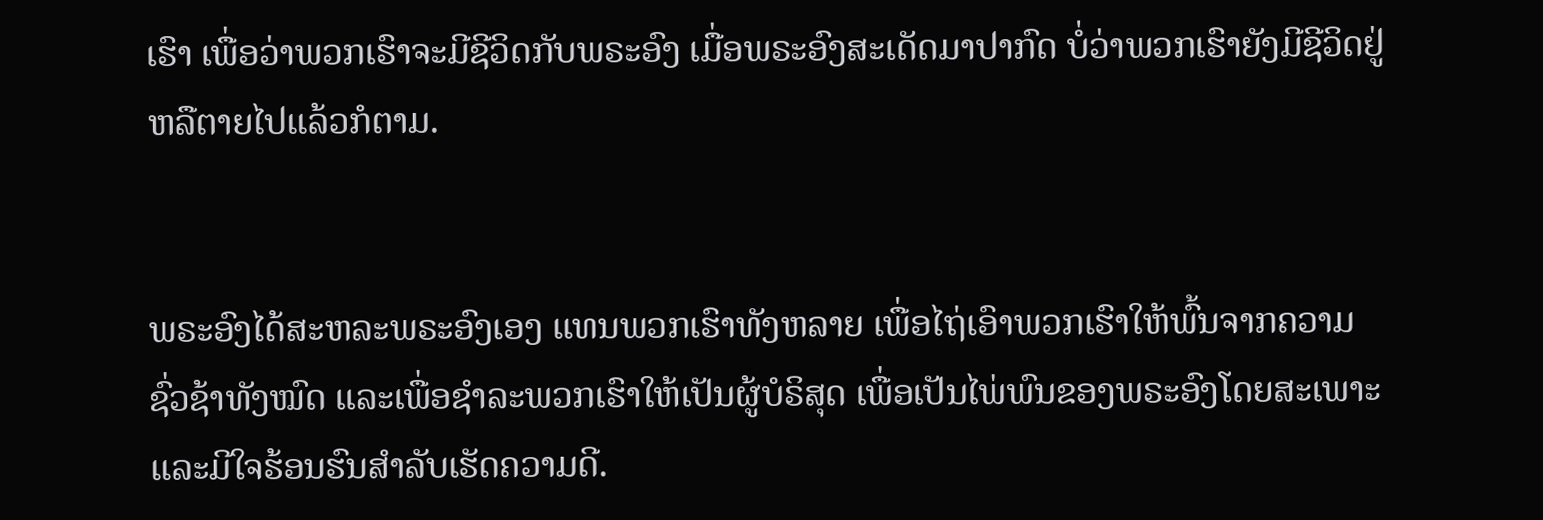ເຮົາ ເພື່ອວ່າພວກເຮົາຈະມີຊີວິດກັບພຣະອົງ ເມື່ອພຣະອົງສະເດັດມາປາກົດ ບໍ່ວ່າພວກເຮົາຍັງມີຊີວິດຢູ່ ຫລືຕາຍໄປແລ້ວກໍຕາມ.


ພຣະອົງໄດ້ສະຫລະພຣະອົງເອງ ແທນພວກເຮົາທັງຫລາຍ ເພື່ອໄຖ່ເອົາພວກເຮົາໃຫ້ພົ້ນຈາກຄວາມຊົ່ວຊ້າທັງໝົດ ແລະເພື່ອຊຳລະພວກເຮົາໃຫ້ເປັນຜູ້ບໍຣິສຸດ ເພື່ອເປັນໄພ່ພົນຂອງພຣະອົງໂດຍສະເພາະ ແລະມີໃຈຮ້ອນຮົນສຳລັບເຮັດຄວາມດີ.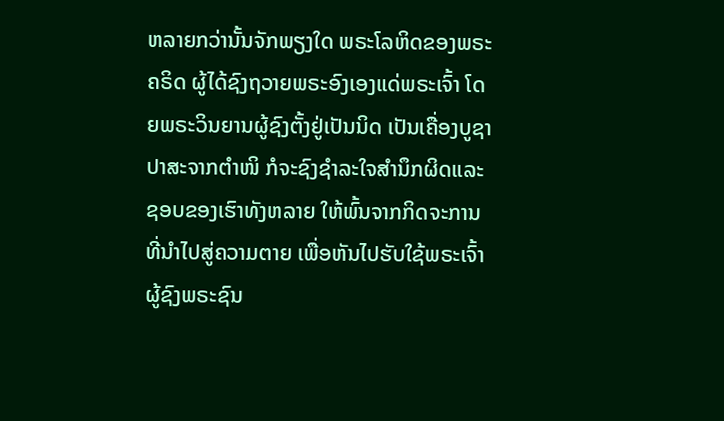ຫລາຍກວ່ານັ້ນຈັກພຽງໃດ ພຣະໂລຫິດຂອງພຣະຄຣິດ ຜູ້ໄດ້ຊົງຖວາຍພຣະອົງເອງແດ່ພຣະເຈົ້າ ໂດຍພຣະວິນຍານຜູ້ຊົງຕັ້ງຢູ່ເປັນນິດ ເປັນເຄື່ອງບູຊາປາສະຈາກຕຳໜິ ກໍຈະຊົງຊຳລະໃຈສຳນຶກຜິດແລະຊອບຂອງເຮົາທັງຫລາຍ ໃຫ້ພົ້ນຈາກກິດຈະການທີ່ນຳໄປສູ່ຄວາມຕາຍ ເພື່ອຫັນໄປຮັບໃຊ້ພຣະເຈົ້າຜູ້ຊົງພຣະຊົນ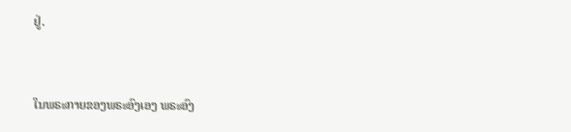ຢູ່.


ໃນພຣະກາຍຂອງພຣະອົງເອງ ພຣະອົງ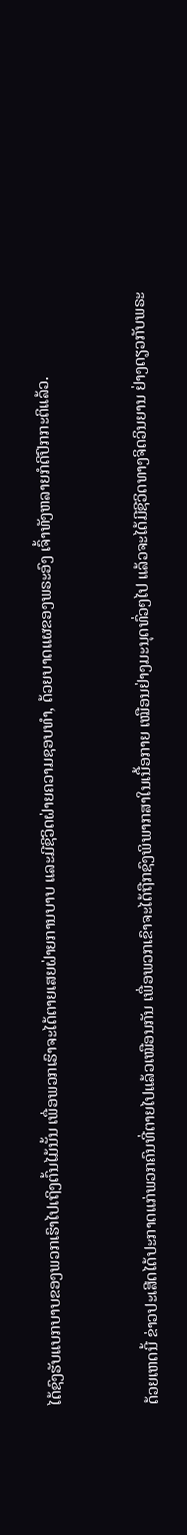ໄດ້ຊົງຮັບແບກບາບຂອງພວກເຮົາໄປເຖິງຕົ້ນໄມ້ນັ້ນ ເພື່ອພວກເຮົາຈະໄດ້ຕາຍເສຍຝ່າຍການບາບ ແລະມີຊີວິດຝ່າຍຄວາມຊອບທຳ, ດ້ວຍບາດແຜຂອງພຣະອົງ ເຈົ້າທັງຫລາຍກໍດີປົກກະຕິແລ້ວ.


ດ້ວຍເຫດນີ້ ຂ່າວປະເສີດໄດ້ປະກາດແກ່ພວກຄົນທີ່ຕາຍໄປແລ້ວເໝືອນກັນ ເພື່ອພວກເຂົາຈະໄດ້ຖືກຊົງພິພາກສາໃນເນື້ອກາຍ ເໝືອນຢ່າງມະນຸດທົ່ວໆໄປ ແລ້ວຈະໄດ້ມີຊີວິດທາງຈິດວິນຍານ ຢ່າງດຽວກັບພຣະ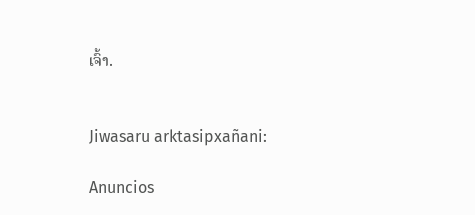ເຈົ້າ.


Jiwasaru arktasipxañani:

Anuncios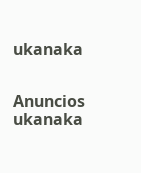ukanaka


Anuncios ukanaka